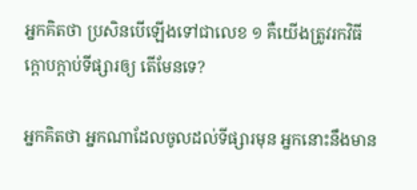អ្នកគិតថា ប្រសិនបើឡើងទៅជាលេខ ១ គឺយើងត្រូវរកវិធីក្តោបក្តាប់ទីផ្សារឲ្យ តើមែនទេ?

អ្នកគិតថា អ្នកណាដែលចូលដល់ទីផ្សារមុន អ្នកនោះនឹងមាន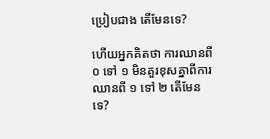ប្រៀបជាង តើមែនទេ?

ហើយអ្នកគិតថា ការឈានពី ០ ទៅ ១ មិនគួរខុសគ្នាពីការឈានពី ១ ទៅ ២ តើមែនទេ?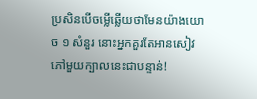ប្រសិនបើចម្លើឆ្លើយថាមែនយ៉ាងយោច ១ សំនួរ នោះអ្នកគួរតែអានសៀវភៅមួយក្បាលនេះជាបន្ទាន់!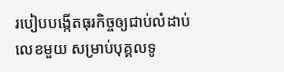របៀបបង្កើតធុរកិច្ចឲ្យជាប់លំដាប់លេខមួយ សម្រាប់បុគ្គលទូ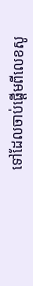ទៅដែលចាប់ផ្ដើមពីលេខសូ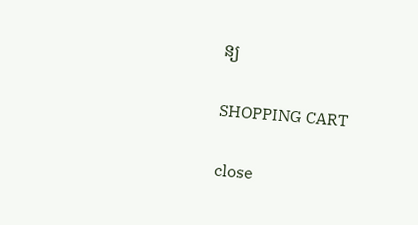ន្យ

SHOPPING CART

close